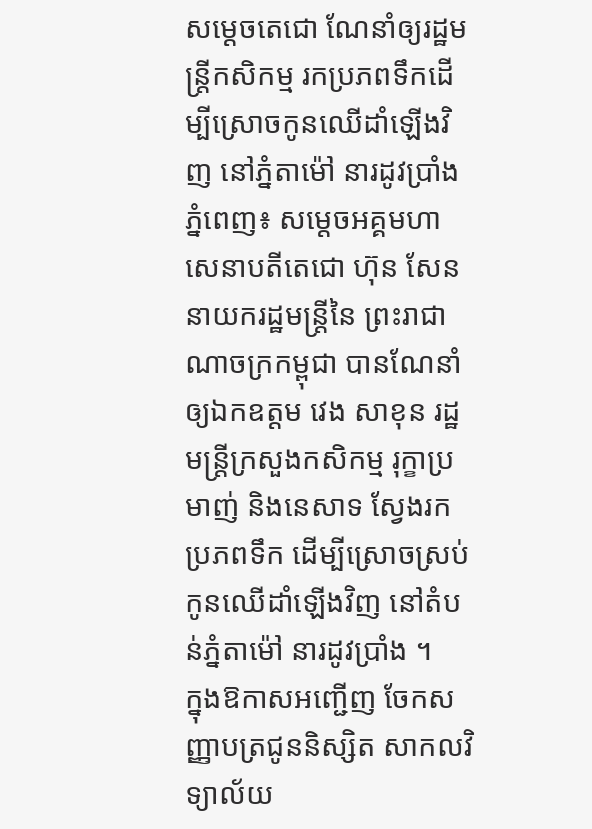សម្ដេចតេជោ ណែនាំឲ្យរដ្ឋមន្ត្រីកសិកម្ម រកប្រភពទឹកដើម្បីស្រោចកូនឈើដាំឡើងវិញ នៅភ្នំតាម៉ៅ នារដូវប្រាំង
ភ្នំពេញ៖ សម្តេចអគ្គមហាសេនាបតីតេជោ ហ៊ុន សែន នាយករដ្ឋមន្ត្រីនៃ ព្រះរាជាណាចក្រកម្ពុជា បានណែនាំឲ្យឯកឧត្ដម វេង សាខុន រដ្ឋមន្ត្រីក្រសួងកសិកម្ម រុក្ខាប្រមាញ់ និងនេសាទ ស្វែងរកប្រភពទឹក ដើម្បីស្រោចស្រប់កូនឈើដាំឡើងវិញ នៅតំបន់ភ្នំតាម៉ៅ នារដូវប្រាំង ។
ក្នុងឱកាសអញ្ជើញ ចែកសញ្ញាបត្រជូននិស្សិត សាកលវិទ្យាល័យ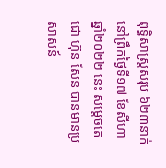ពុទ្ធិសាស្ត្រសរុប ៦២៣នាក់ នៅព្រឹកថ្ងៃទី១៧ ខែសីហា ឆ្នាំ២០២២ នេះ សម្តេចតេជោ ហ៊ុន សែន បានមានប្រសាសន៍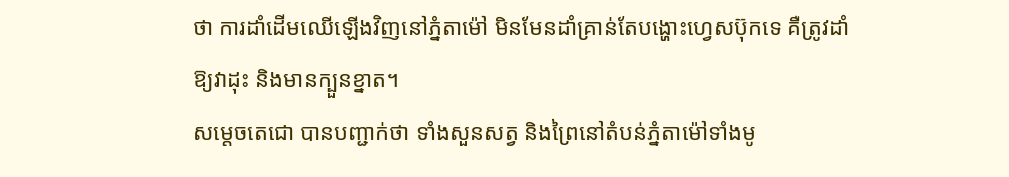ថា ការដាំដើមឈើឡើងវិញនៅភ្នំតាម៉ៅ មិនមែនដាំគ្រាន់តែបង្ហោះហ្វេសប៊ុកទេ គឺត្រូវដាំឱ្យវាដុះ និងមានក្បួនខ្នាត។
សម្តេចតេជោ បានបញ្ជាក់ថា ទាំងសួនសត្វ និងព្រៃនៅតំបន់ភ្នំតាម៉ៅទាំងមូ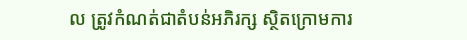ល ត្រូវកំណត់ជាតំបន់អភិរក្ស ស្ថិតក្រោមការ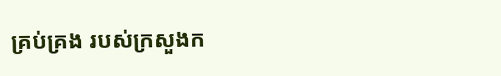គ្រប់គ្រង របស់ក្រសួងក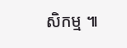សិកម្ម ៕